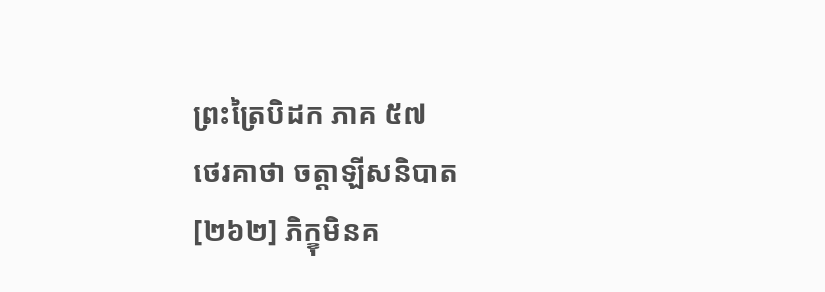ព្រះត្រៃបិដក ភាគ ៥៧
ថេរគាថា ចត្តាឡីសនិបាត
[២៦២] ភិក្ខុមិនគ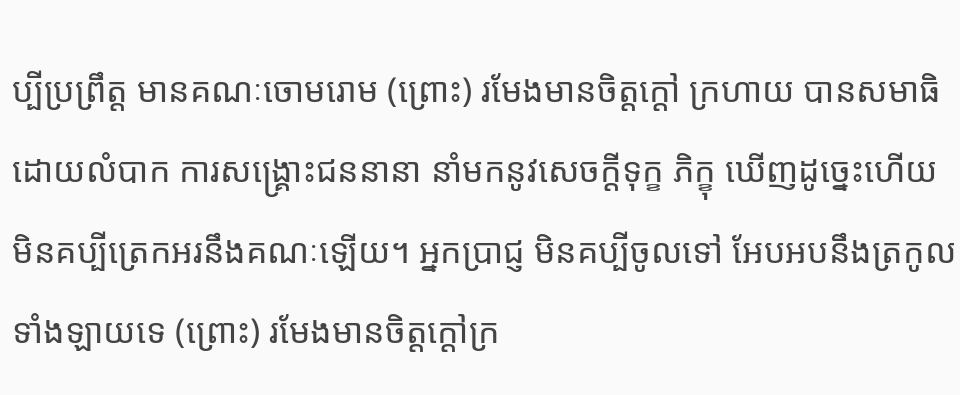ប្បីប្រព្រឹត្ត មានគណៈចោមរោម (ព្រោះ) រមែងមានចិត្តក្ដៅ ក្រហាយ បានសមាធិ ដោយលំបាក ការសង្គ្រោះជននានា នាំមកនូវសេចក្ដីទុក្ខ ភិក្ខុ ឃើញដូច្នេះហើយ មិនគប្បីត្រេកអរនឹងគណៈឡើយ។ អ្នកប្រាជ្ញ មិនគប្បីចូលទៅ អែបអបនឹងត្រកូលទាំងឡាយទេ (ព្រោះ) រមែងមានចិត្តក្ដៅក្រ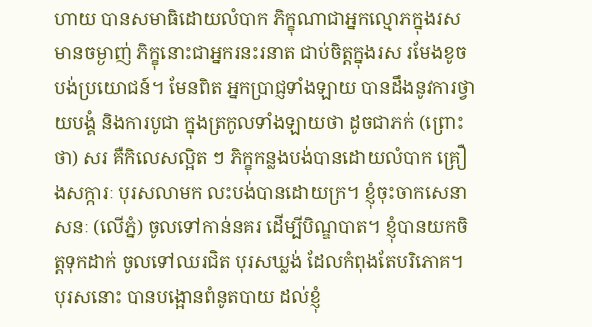ហាយ បានសមាធិដោយលំបាក ភិក្ខុណាជាអ្នកល្មោភក្នុងរសមានចម្ងាញ់ ភិក្ខុនោះជាអ្នករនះរនាត ជាប់ចិត្តក្នុងរស រមែងខូចបង់ប្រយោជន៍។ មែនពិត អ្នកប្រាជ្ញទាំងឡាយ បានដឹងនូវការថ្វាយបង្គំ និងការបូជា ក្នុងត្រកូលទាំងឡាយថា ដូចជាភក់ (ព្រោះថា) សរ គឺកិលេសល្អិត ៗ ភិក្ខុកន្លងបង់បានដោយលំបាក គ្រឿងសក្ការៈ បុរសលាមក លះបង់បានដោយក្រ។ ខ្ញុំចុះចាកសេនាសនៈ (លើភ្នំ) ចូលទៅកាន់នគរ ដើម្បីបិណ្ឌបាត។ ខ្ញុំបានយកចិត្តទុកដាក់ ចូលទៅឈរជិត បុរសឃ្លង់ ដែលកំពុងតែបរិភោគ។ បុរសនោះ បានបង្អោនពំនូតបាយ ដល់ខ្ញុំ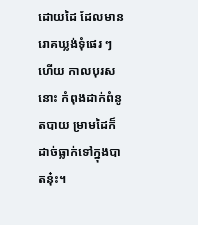ដោយដៃ ដែលមានរោគឃ្លង់ទុំផេរ ៗ ហើយ កាលបុរសនោះ កំពុងដាក់ពំនូតបាយ ម្រាមដៃក៏ដាច់ធ្លាក់ទៅក្នុងបាតនុ៎ះ។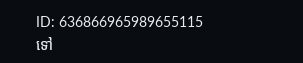ID: 636866965989655115
ទៅ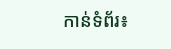កាន់ទំព័រ៖